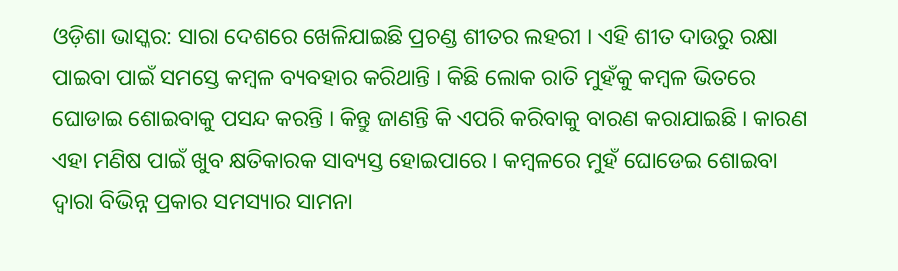ଓଡ଼ିଶା ଭାସ୍କର: ସାରା ଦେଶରେ ଖେଳିଯାଇଛି ପ୍ରଚଣ୍ଡ ଶୀତର ଲହରୀ । ଏହି ଶୀତ ଦାଉରୁ ରକ୍ଷା ପାଇବା ପାଇଁ ସମସ୍ତେ କମ୍ବଳ ବ୍ୟବହାର କରିଥାନ୍ତି । କିଛି ଲୋକ ରାତି ମୁହଁକୁ କମ୍ବଳ ଭିତରେ ଘୋଡାଇ ଶୋଇବାକୁ ପସନ୍ଦ କରନ୍ତି । କିନ୍ତୁ ଜାଣନ୍ତି କି ଏପରି କରିବାକୁ ବାରଣ କରାଯାଇଛି । କାରଣ ଏହା ମଣିଷ ପାଇଁ ଖୁବ କ୍ଷତିକାରକ ସାବ୍ୟସ୍ତ ହୋଇପାରେ । କମ୍ବଳରେ ମୁହଁ ଘୋଡେଇ ଶୋଇବା ଦ୍ୱାରା ବିଭିନ୍ନ ପ୍ରକାର ସମସ୍ୟାର ସାମନା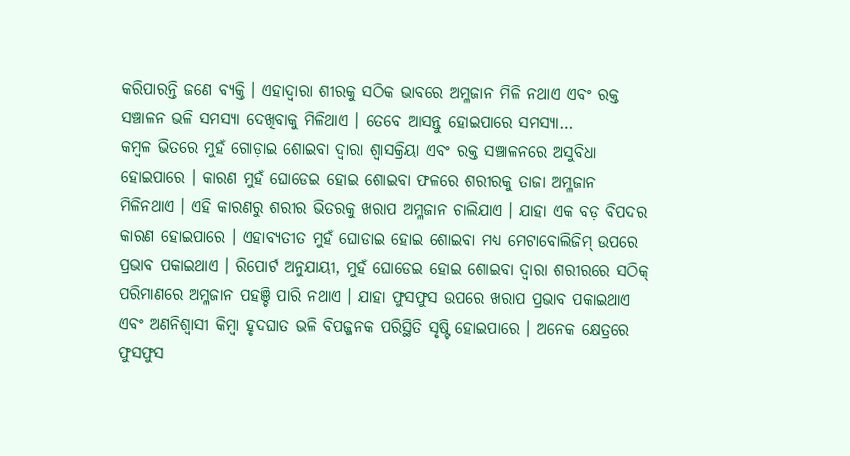କରିପାରନ୍ତି ଜଣେ ବ୍ୟକ୍ତି । ଏହାଦ୍ୱାରା ଶୀରକୁ ସଠିକ ଭାବରେ ଅମ୍ଳଜାନ ମିଳି ନଥାଏ ଏବଂ ରକ୍ତ ସଞ୍ଚାଳନ ଭଳି ସମସ୍ୟା ଦେଖିବାକୁ ମିଳିଥାଏ । ତେବେ ଆସନ୍ତୁ ହୋଇପାରେ ସମସ୍ୟା…
କମ୍ବଳ ଭିତରେ ମୁହଁ ଗୋଡ଼ାଇ ଶୋଇବା ଦ୍ୱାରା ଶ୍ୱାସକ୍ରିୟା ଏବଂ ରକ୍ତ ସଞ୍ଚାଳନରେ ଅସୁବିଧା ହୋଇପାରେ । କାରଣ ମୁହଁ ଘୋଡେଇ ହୋଇ ଶୋଇବା ଫଳରେ ଶରୀରକୁ ତାଜା ଅମ୍ଳଜାନ ମିଳିନଥାଏ । ଏହି କାରଣରୁ ଶରୀର ଭିତରକୁ ଖରାପ ଅମ୍ଳଜାନ ଚାଲିଯାଏ । ଯାହା ଏକ ବଡ଼ ବିପଦର କାରଣ ହୋଇପାରେ । ଏହାବ୍ୟତୀତ ମୁହଁ ଘୋଡାଇ ହୋଇ ଶୋଇବା ମଧ୍ୟ ମେଟାବୋଲିଜିମ୍ ଉପରେ ପ୍ରଭାବ ପକାଇଥାଏ । ରିପୋର୍ଟ ଅନୁଯାୟୀ, ମୁହଁ ଘୋଡେଇ ହୋଇ ଶୋଇବା ଦ୍ୱାରା ଶରୀରରେ ସଠିକ୍ ପରିମାଣରେ ଅମ୍ଳଜାନ ପହଞ୍ଚି ପାରି ନଥାଏ । ଯାହା ଫୁସଫୁସ ଉପରେ ଖରାପ ପ୍ରଭାବ ପକାଇଥାଏ ଏବଂ ଅଣନିଶ୍ୱାସୀ କିମ୍ବା ହୃଦଘାତ ଭଳି ବିପଜ୍ଜନକ ପରିସ୍ଥିତି ସୃଷ୍ଟି ହୋଇପାରେ । ଅନେକ କ୍ଷେତ୍ରରେ ଫୁସଫୁସ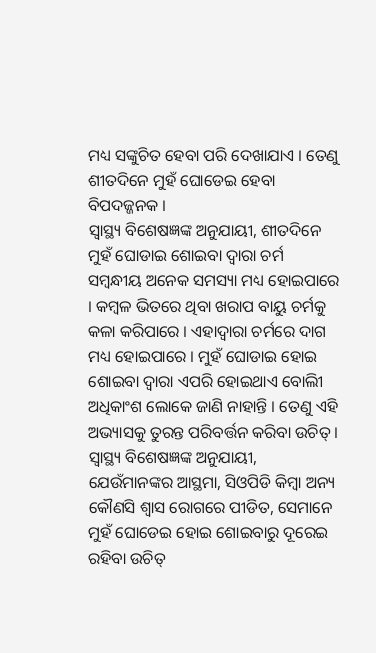ମଧ୍ୟ ସଙ୍କୁଚିତ ହେବା ପରି ଦେଖାଯାଏ । ତେଣୁ ଶୀତଦିନେ ମୁହଁ ଘୋଡେଇ ହେବା ବିପଦଜ୍ଜନକ ।
ସ୍ୱାସ୍ଥ୍ୟ ବିଶେଷଜ୍ଞଙ୍କ ଅନୁଯାୟୀ, ଶୀତଦିନେ ମୁହଁ ଘୋଡାଇ ଶୋଇବା ଦ୍ୱାରା ଚର୍ମ ସମ୍ବନ୍ଧୀୟ ଅନେକ ସମସ୍ୟା ମଧ୍ୟ ହୋଇପାରେ । କମ୍ବଳ ଭିତରେ ଥିବା ଖରାପ ବାୟୁ ଚର୍ମକୁ କଳା କରିପାରେ । ଏହାଦ୍ୱାରା ଚର୍ମରେ ଦାଗ ମଧ୍ୟ ହୋଇପାରେ । ମୁହଁ ଘୋଡାଇ ହୋଇ ଶୋଇବା ଦ୍ୱାରା ଏପରି ହୋଇଥାଏ ବୋଲିୀ ଅଧିକାଂଶ ଲୋକେ ଜାଣି ନାହାନ୍ତି । ତେଣୁ ଏହି ଅଭ୍ୟାସକୁ ତୁରନ୍ତ ପରିବର୍ତ୍ତନ କରିବା ଉଚିତ୍ । ସ୍ୱାସ୍ଥ୍ୟ ବିଶେଷଜ୍ଞଙ୍କ ଅନୁଯାୟୀ, ଯେଉଁମାନଙ୍କର ଆସ୍ଥମା, ସିଓପିଡି କିମ୍ବା ଅନ୍ୟ କୌଣସି ଶ୍ୱାସ ରୋଗରେ ପୀଡିତ, ସେମାନେ ମୁହଁ ଘୋଡେଇ ହୋଇ ଶୋଇବାରୁ ଦୂରେଇ ରହିବା ଉଚିତ୍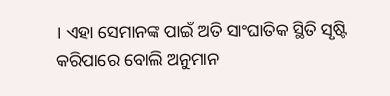। ଏହା ସେମାନଙ୍କ ପାଇଁ ଅତି ସାଂଘାତିକ ସ୍ଥିତି ସୃଷ୍ଟି କରିପାରେ ବୋଲି ଅନୁମାନ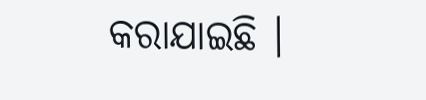କରାଯାଇଛି ।